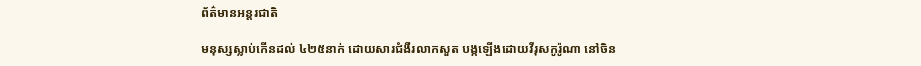ព័ត៌មានអន្តរជាតិ

មនុស្សស្លាប់កើនដល់ ៤២៥នាក់ ដោយសារជំងឺរលាកសួត បង្កឡើងដោយវីរុសកូរ៉ូណា នៅចិន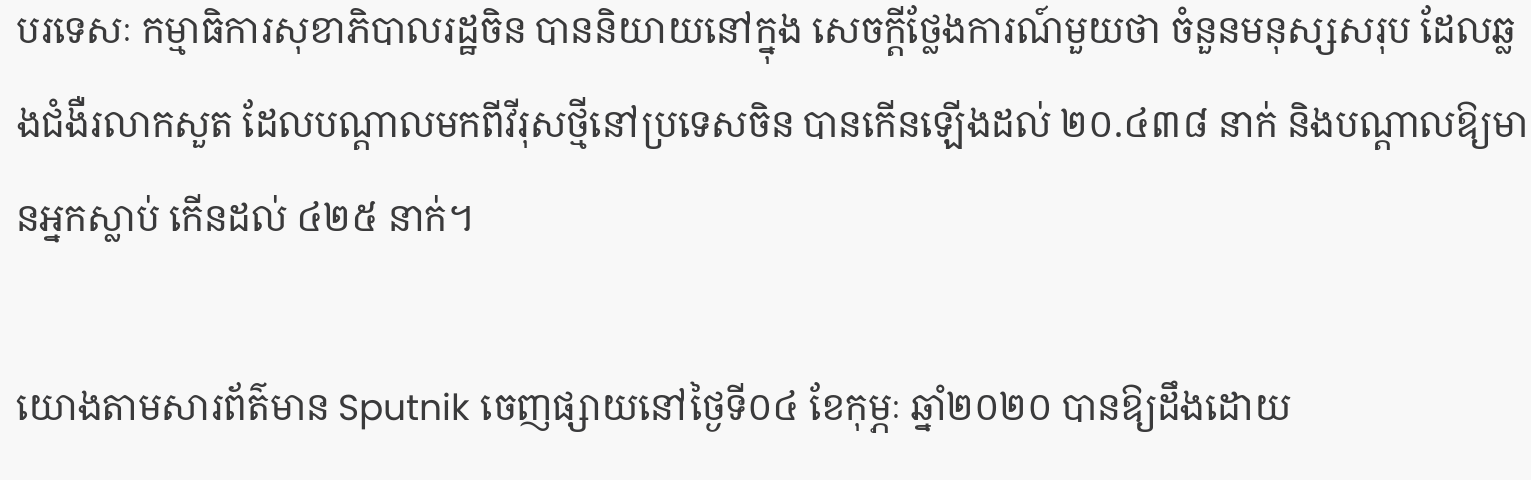បរទេសៈ កម្មាធិការសុខាភិបាលរដ្ឋចិន បាននិយាយនៅក្នុង សេចក្តីថ្លែងការណ៍មួយថា ចំនួនមនុស្សសរុប ដែលឆ្លងជំងឺរលាកសួត ដែលបណ្តាលមកពីវីរុសថ្មីនៅប្រទេសចិន បានកើនឡើងដល់ ២០.៤៣៨ នាក់ និងបណ្តាលឱ្យមានអ្នកស្លាប់ កើនដល់ ៤២៥ នាក់។

យោងតាមសារព័ត៌មាន Sputnik ចេញផ្សាយនៅថ្ងៃទី០៤ ខែកុម្ភៈ ឆ្នាំ២០២០ បានឱ្យដឹងដោយ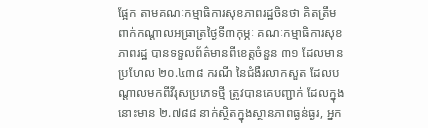ផ្អែក តាមគណៈកម្មាធិការសុខភាពរដ្ឋចិនថា គិតត្រឹមពាក់កណ្តាលអធា្រត្រថ្ងៃទី៣កុម្ភៈ គណៈកម្មាធិការសុខភាពរដ្ឋ បានទទួលព័ត៌មានពីខេត្តចំនួន ៣១ ដែលមានប្រហែល ២០.៤៣៨ ករណី នៃជំងឺរលាកសួត ដែលបណ្តាលមកពីវីរុសប្រភេទថ្មី ត្រូវបានគេបញ្ជាក់ ដែលក្នុងនោះមាន ២.៧៨៨ នាក់ស្ថិតក្នុងស្ថានភាពធ្ងន់ធ្ងរ, អ្នក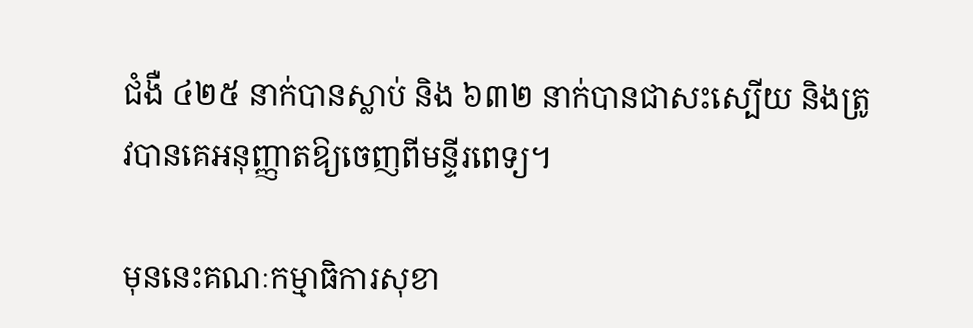ជំងឺ ៤២៥ នាក់បានស្លាប់ និង ៦៣២ នាក់បានជាសះស្បើយ និងត្រូវបានគេអនុញ្ញាតឱ្យចេញពីមន្ទីរពេទ្យ។

មុននេះគណៈកម្មាធិការសុខា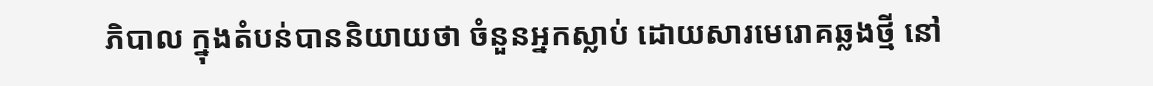ភិបាល ក្នុងតំបន់បាននិយាយថា ចំនួនអ្នកស្លាប់ ដោយសារមេរោគឆ្លងថ្មី នៅ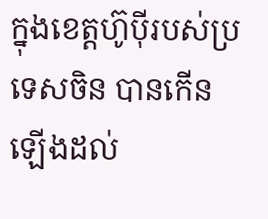ក្នុងខេត្តហ៊ូប៉ីរបស់ប្រទេសចិន បានកើនឡើងដល់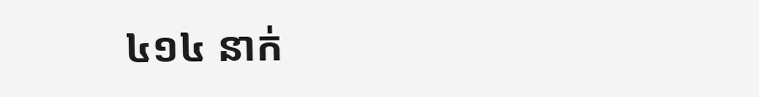៤១៤ នាក់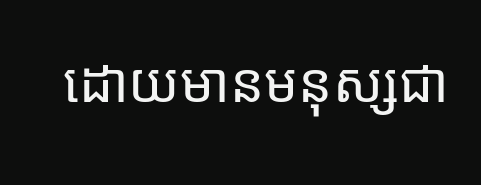ដោយមានមនុស្សជា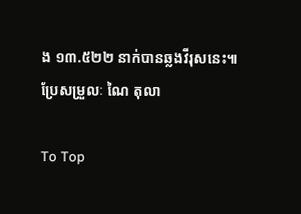ង ១៣.៥២២ នាក់បានឆ្លងវីរុសនេះ៕ ប្រែសម្រួលៈ ណៃ តុលា

To Top